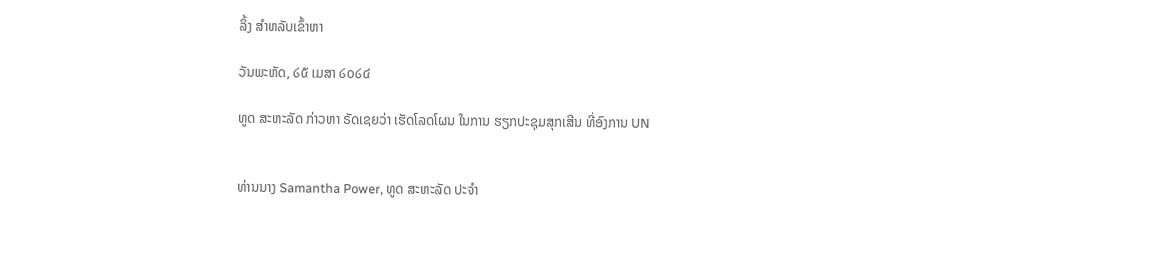ລິ້ງ ສຳຫລັບເຂົ້າຫາ

ວັນພະຫັດ, ໒໕ ເມສາ ໒໐໒໔

ທູດ ສະຫະລັດ ກ່າວຫາ ຣັດເຊຍວ່າ ເຮັດໂລດໂຜນ ໃນການ ຮຽກປະຊຸມສຸກເສີນ ທີ່ອົງການ UN


ທ່ານນາງ Samantha Power, ທູດ ສະຫະລັດ ປະຈຳ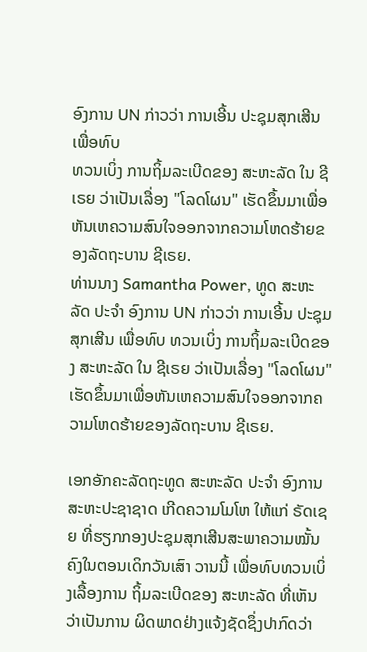ອົງການ UN ກ່າວວ່າ ການເອີ້ນ ປະຊຸມສຸກເສີນ ເພື່ອທົບ
ທວນເບິ່ງ ການຖິ້ມລະເບີດຂອງ ສະຫະລັດ ໃນ ຊີເຣຍ ວ່າເປັນເລື່ອງ "ໂລດໂຜນ" ເຮັດຂຶ້ນມາເພື່ອຫັນເຫຄວາມສົນໃຈອອກຈາກຄວາມໂຫດຮ້າຍຂອງລັດຖະບານ ຊີເຣຍ.
ທ່ານນາງ Samantha Power, ທູດ ສະຫະລັດ ປະຈຳ ອົງການ UN ກ່າວວ່າ ການເອີ້ນ ປະຊຸມສຸກເສີນ ເພື່ອທົບ ທວນເບິ່ງ ການຖິ້ມລະເບີດຂອງ ສະຫະລັດ ໃນ ຊີເຣຍ ວ່າເປັນເລື່ອງ "ໂລດໂຜນ" ເຮັດຂຶ້ນມາເພື່ອຫັນເຫຄວາມສົນໃຈອອກຈາກຄວາມໂຫດຮ້າຍຂອງລັດຖະບານ ຊີເຣຍ.

ເອກອັກຄະລັດຖະທູດ ສະຫະລັດ ປະຈຳ ອົງການ ສະຫະປະຊາຊາດ ເກີດຄວາມໂມໂຫ ໃຫ້ແກ່ ຣັດເຊຍ ທີ່ຮຽກກອງປະຊຸມສຸກເສີນສະພາຄວາມໝັ້ນຄົງໃນຕອນເດິກວັນເສົາ ວານນີ້ ເພື່ອທົບທວນເບິ່ງເລື້ອງການ ຖິ້ມລະເບີດຂອງ ສະຫະລັດ ທີ່ເຫັນວ່າເປັນການ ຜິດພາດຢ່າງແຈ້ງຊັດຊຶ່ງປາກົດວ່າ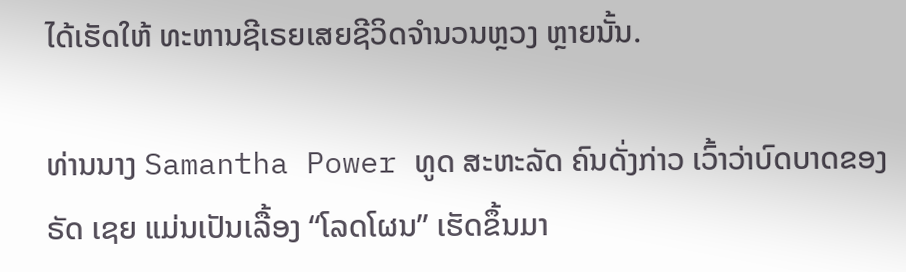ໄດ້ເຮັດໃຫ້ ທະຫານຊີເຣຍເສຍຊີວິດຈຳນວນຫຼວງ ຫຼາຍນັ້ນ.

ທ່ານນາງ Samantha Power ທູດ ສະຫະລັດ ຄົນດັ່ງກ່າວ ເວົ້າວ່າບົດບາດຂອງ ຣັດ ເຊຍ ແມ່ນເປັນເລື້ອງ “ໂລດໂຜນ” ເຮັດຂຶ້ນມາ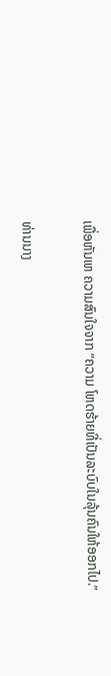ເພື່ອຫັນເຫ ຄວາມສົນໃຈຈາກ “ຄວາມ ໂຫດຮ້າຍທີ່ເປັນລະບົບໃນລຸ້ນຄົນໃຫ້ອອກໄປ.”

ທ່ານນາງ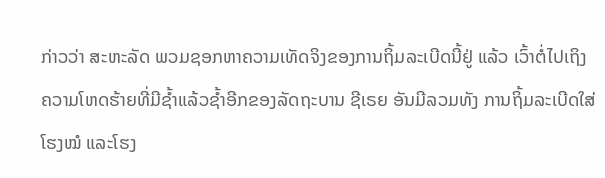ກ່າວວ່າ ສະຫະລັດ ພວມຊອກຫາຄວາມເທັດຈິງຂອງການຖິ້ມລະເບີດນີ້ຢູ່ ແລ້ວ ເວົ້າຕໍ່ໄປເຖິງຄວາມໂຫດຮ້າຍທີ່ມີຊໍ້າແລ້ວຊໍ້າອີກຂອງລັດຖະບານ ຊີເຣຍ ອັນມີລວມທັງ ການຖິ້ມລະເບີດໃສ່ໂຮງໝໍ ແລະໂຮງ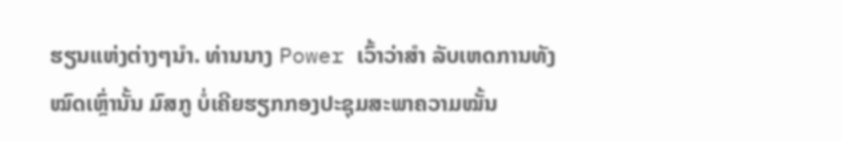ຮຽນແຫ່ງຕ່າງໆນຳ. ທ່ານນາງ Power ເວົ້າວ່າສຳ ລັບເຫດການທັງໝົດເຫຼົ່ານັ້ນ ມົສກູ ບໍ່ເຄີຍຮຽກກອງປະຊຸມສະພາຄວາມໝັ້ນ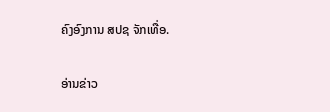ຄົງອົງການ ສປຊ ຈັກເທື່ອ.

ອ່ານຂ່າວ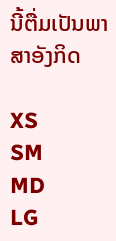ນີ້ຕື່ມເປັນພາສາອັງກິດ

XS
SM
MD
LG